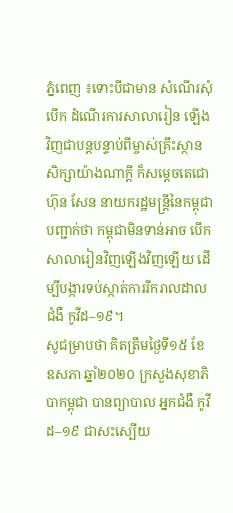ភ្នំពេញ ៖ទោះបីជាមាន សំណើរសុំបើក ដំណើរការសាលារៀន ឡើងវិញជាបន្តបន្ទាប់ពីម្ចាស់គ្រឹះស្ថានសិក្សាយ៉ាងណាក្ដី ក៏សម្ដេចតេជោ ហ៊ុន សែន នាយករដ្ឋមន្ដ្រីនៃកម្ពុជាបញ្ជាក់ថា កម្ពុជាមិនទាន់អាច បើកសាលារៀនវិញឡើងវិញឡើយ ដើម្បីបង្ការទប់ស្កាត់ការរីករាលដាលជំងឺ កូវីដ–១៩។
សូជម្រាបថា គិតត្រឹមថ្ងៃទី១៥ ខែឧសភា ឆ្នាំ២០២០ ក្រសួងសុខាភិបាកម្ពុជា បានព្យាបាល អ្នកជំងឺ កូវីដ–១៩ ជាសះស្បើយ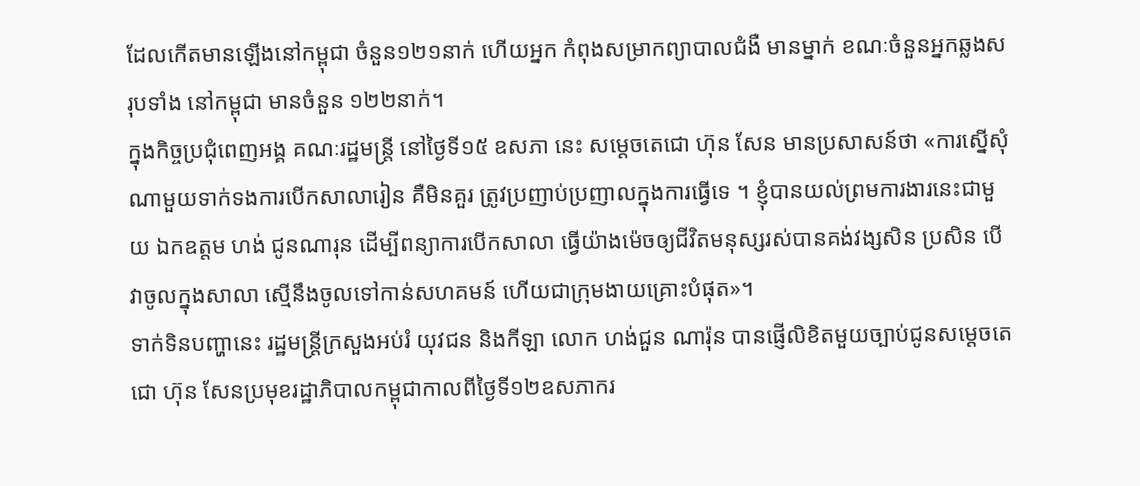ដែលកើតមានឡើងនៅកម្ពុជា ចំនួន១២១នាក់ ហើយអ្នក កំពុងសម្រាកព្យាបាលជំងឺ មានម្នាក់ ខណៈចំនួនអ្នកឆ្លងសរុបទាំង នៅកម្ពុជា មានចំនួន ១២២នាក់។
ក្នុងកិច្ចប្រជុំពេញអង្គ គណៈរដ្ឋមន្រ្តី នៅថ្ងៃទី១៥ ឧសភា នេះ សម្ដេចតេជោ ហ៊ុន សែន មានប្រសាសន៍ថា «ការស្នើសុំណាមួយទាក់ទងការបើកសាលារៀន គឺមិនគួរ ត្រូវប្រញាប់ប្រញាលក្នុងការធ្វើទេ ។ ខ្ញុំបានយល់ព្រមការងារនេះជាមួយ ឯកឧត្តម ហង់ ជូនណារុន ដើម្បីពន្យាការបើកសាលា ធ្វើយ៉ាងម៉េចឲ្យជីវិតមនុស្សរស់បានគង់វង្សសិន ប្រសិន បើវាចូលក្នុងសាលា ស្មើនឹងចូលទៅកាន់សហគមន៍ ហើយជាក្រុមងាយគ្រោះបំផុត»។
ទាក់ទិនបញ្ហានេះ រដ្ឋមន្ដ្រីក្រសួងអប់រំ យុវជន និងកីឡា លោក ហង់ជួន ណារ៉ុន បានផ្ញើលិខិតមួយច្បាប់ជូនសម្ដេចតេជោ ហ៊ុន សែនប្រមុខរដ្ឋាភិបាលកម្ពុជាកាលពីថ្ងៃទី១២ឧសភាករ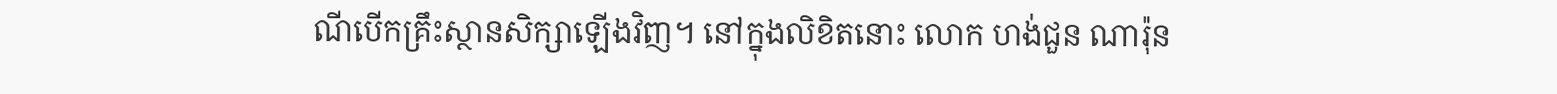ណីបើកគ្រឹះស្ថានសិក្សាឡើងវិញ។ នៅក្នុងលិខិតនោះ លោក ហង់ជួន ណារ៉ុន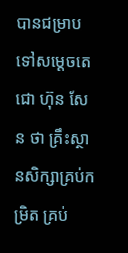បានជម្រាបទៅសម្ដេចតេជោ ហ៊ុន សែន ថា គ្រឹះស្ថានសិក្សាគ្រប់កម្រិត គ្រប់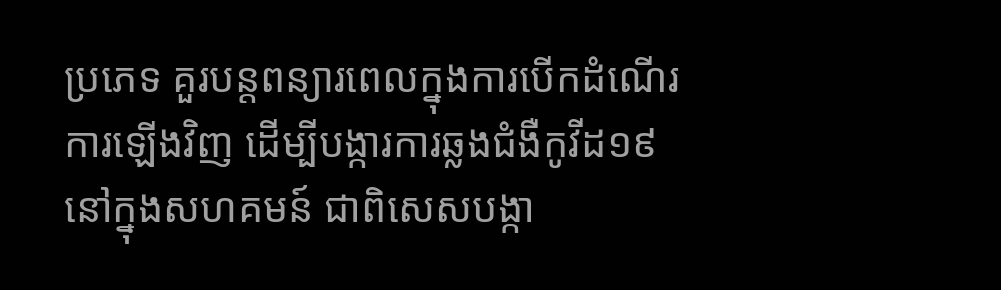ប្រភេទ គួរបន្តពន្យារពេលក្នុងការបើកដំណើរការឡើងវិញ ដើម្បីបង្ការការឆ្លងជំងឺកូវីដ១៩នៅក្នុងសហគមន៍ ជាពិសេសបង្កា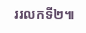ររលកទី២៕